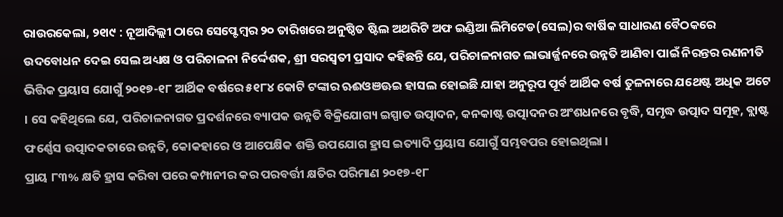ରାଉରକେଲା, ୨୧ା୯ : ନୂଆଦିଲ୍ଲୀ ଠାରେ ସେପ୍ଟେମ୍ବର ୨୦ ତାରିଖରେ ଅନୁଷ୍ଠିତ ଷ୍ଟିଲ ଅଥରିଟି ଅଫ ଇଣ୍ଡିଆ ଲିମିଟେଡ(ସେଲ)ର ବାର୍ଷିକ ସାଧାରଣ ବୈଠକରେ ଉଦବୋଧନ ଦେଇ ସେଲ ଅଧ୍ୟକ୍ଷ ଓ ପରିଚାଳନା ନିର୍ଦ୍ଦେଶକ, ଶ୍ରୀ ସରସ୍ୱତୀ ପ୍ରସାଦ କହିଛନ୍ତି ଯେ, ପରିଚାଳନାଗତ ଲାଭାର୍ଜ୍ଜନରେ ଉନ୍ନତି ଆଣିବା ପାଇଁ ନିରନ୍ତର ରଣନୀତି ଭିତ୍ତିକ ପ୍ରୟାସ ଯୋଗୁଁ ୨୦୧୭-୧୮ ଆର୍ଥିକ ବର୍ଷରେ ୫୧୮୪ କୋଟି ଟଙ୍କାର ଋଈଓଞଊଇ ହାସଲ ହୋଇଛି ଯାହା ଅନୁରୂପ ପୂର୍ବ ଆର୍ଥିକ ବର୍ଷ ତୁଳନାରେ ଯଥେଷ୍ଟ ଅଧିକ ଅଟେ । ସେ କହିଥିଲେ ଯେ, ପରିଚାଳନାଗତ ପ୍ରଦର୍ଶନରେ ବ୍ୟାପକ ଉନ୍ନତି ବିକ୍ରିଯୋଗ୍ୟ ଇସ୍ପାତ ଉତ୍ପାଦନ, କନକାଷ୍ଟ ଉତ୍ପାଦନର ଅଂଶଧନରେ ବୃଦ୍ଧି, ସମୃଦ୍ଧ ଉତ୍ପାଦ ସମୂହ, ବ୍ଲାଷ୍ଟ ଫର୍ଣ୍ଣେସ ଉତ୍ପାଦକତାରେ ଉନ୍ନତି, କୋକହାରେ ଓ ଆପେକ୍ଷିକ ଶକ୍ତି ଉପଯୋଗ ହ୍ରାସ ଇତ୍ୟାଦି ପ୍ରୟାସ ଯୋଗୁଁ ସମ୍ଭବପର ହୋଇଥିଲା ।
ପ୍ରାୟ ୮୩% କ୍ଷତି ହ୍ରାସ କରିବା ପରେ କମ୍ପାନୀର କର ପରବର୍ତ୍ତୀ କ୍ଷତିର ପରିମାଣ ୨୦୧୭-୧୮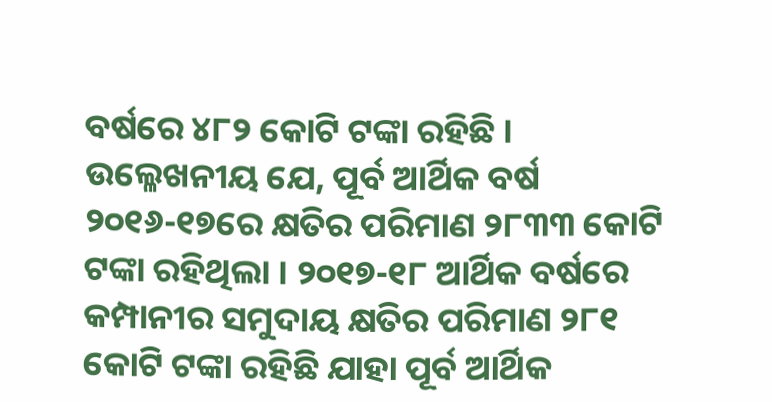ବର୍ଷରେ ୪୮୨ କୋଟି ଟଙ୍କା ରହିଛି । ଉଲ୍ଳେଖନୀୟ ଯେ, ପୂର୍ବ ଆର୍ଥିକ ବର୍ଷ ୨୦୧୬-୧୭ରେ କ୍ଷତିର ପରିମାଣ ୨୮୩୩ କୋଟି ଟଙ୍କା ରହିଥିଲା । ୨୦୧୭-୧୮ ଆର୍ଥିକ ବର୍ଷରେ କମ୍ପାନୀର ସମୁଦାୟ କ୍ଷତିର ପରିମାଣ ୨୮୧ କୋଟି ଟଙ୍କା ରହିଛି ଯାହା ପୂର୍ବ ଆର୍ଥିକ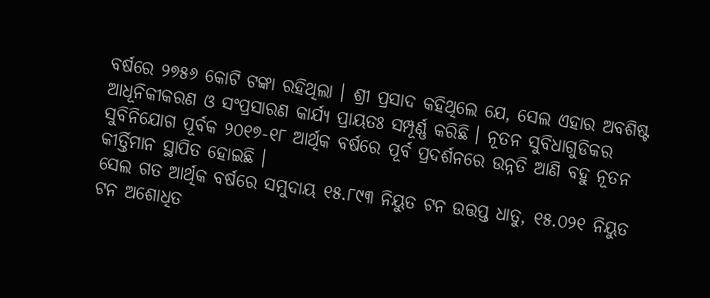ବର୍ଷରେ ୨୭୫୬ କୋଟି ଟଙ୍କା ରହିଥିଲା । ଶ୍ରୀ ପ୍ରସାଦ କହିଥିଲେ ଯେ, ସେଲ ଏହାର ଅବଶିଷ୍ଟ ଆଧୂନିକୀକରଣ ଓ ସଂପ୍ରସାରଣ କାର୍ଯ୍ୟ ପ୍ରାୟତଃ ସମ୍ପୂର୍ଣ୍ଣ କରିଛି । ନୂତନ ସୁବିଧାଗୁଡିକର ସୁବିନିଯୋଗ ପୂର୍ବକ ୨୦୧୭-୧୮ ଆର୍ଥିକ ବର୍ଷରେ ପୂର୍ବ ପ୍ରଦର୍ଶନରେ ଉନ୍ନତି ଆଣି ବହୁ ନୂତନ କୀର୍ତ୍ତିମାନ ସ୍ଥାପିତ ହୋଇଛି ।
ସେଲ ଗତ ଆର୍ଥିକ ବର୍ଷରେ ସମୁଦାୟ ୧୫.୮୯୩ ନିୟୁତ ଟନ ଉତ୍ତପ୍ତ ଧାତୁ, ୧୫.୦୨୧ ନିୟୁତ ଟନ ଅଶୋଧିତ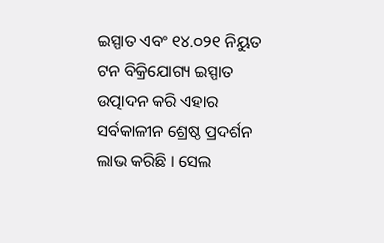ଇସ୍ପାତ ଏବଂ ୧୪.୦୨୧ ନିୟୁତ ଟନ ବିକ୍ରିଯୋଗ୍ୟ ଇସ୍ପାତ ଉତ୍ପାଦନ କରି ଏହାର ସର୍ବକାଳୀନ ଶ୍ରେଷ୍ଠ ପ୍ରଦର୍ଶନ ଲାଭ କରିଛି । ସେଲ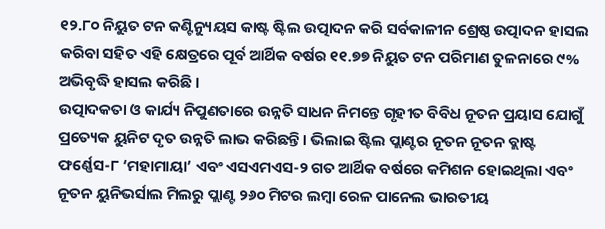୧୨.୮୦ ନିୟୁତ ଟନ କଣ୍ଟିନ୍ୟୁୟସ କାଷ୍ଟ ଷ୍ଟିଲ ଉତ୍ପାଦନ କରି ସର୍ବକାଳୀନ ଶ୍ରେଷ୍ଠ ଉତ୍ପାଦନ ହାସଲ କରିବା ସହିତ ଏହି କ୍ଷେତ୍ରରେ ପୂର୍ବ ଆର୍ଥିକ ବର୍ଷର ୧୧.୭୭ ନିୟୁତ ଟନ ପରିମାଣ ତୁଳନାରେ ୯% ଅଭିବୃଦ୍ଧି ହାସଲ କରିଛି ।
ଉତ୍ପାଦକତା ଓ କାର୍ଯ୍ୟ ନିପୁଣତାରେ ଉନ୍ନତି ସାଧନ ନିମନ୍ତେ ଗୃହୀତ ବିବିଧ ନୂତନ ପ୍ରୟାସ ଯୋଗୁଁ ପ୍ରତ୍ୟେକ ୟୁନିଟ ଦୃତ ଉନ୍ନତି ଲାଭ କରିଛନ୍ତି । ଭିଲାଇ ଷ୍ଟିଲ ପ୍ଲାଣ୍ଟର ନୂତନ ନୂତନ ବ୍ଲାଷ୍ଟ ଫର୍ଣ୍ଣେସ-୮ ‘ମହାମାୟା’ ଏବଂ ଏସଏମଏସ-୨ ଗତ ଆର୍ଥିକ ବର୍ଷରେ କମିଶନ ହୋଇଥିଲା ଏବଂ ନୂତନ ୟୁନିଭର୍ସାଲ ମିଲରୁ ପ୍ଲାଣ୍ଟ ୨୬୦ ମିଟର ଲମ୍ବା ରେଳ ପାନେଲ ଭାରତୀୟ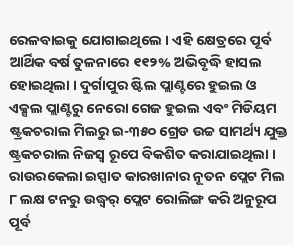ରେଳବାଇକୁ ଯୋଗାଇଥିଲେ । ଏହି କ୍ଷେତ୍ରରେ ପୂର୍ବ ଆର୍ଥିକ ବର୍ଷ ତୁଳନାରେ ୧୧୨% ଅଭିବୃଦ୍ଧି ହାସଲ ହୋଇଥିଲା । ଦୁର୍ଗାପୁର ଷ୍ଟିଲ ପ୍ଲାଣ୍ଟରେ ହୁଇଲ ଓ ଏକ୍ସଲ ପ୍ଲାଣ୍ଟରୁ ନେରୋ ଗେଜ ହୁଇଲ ଏବଂ ମିଡିୟମ ଷ୍ଟ୍ରକଚରାଲ ମିଲରୁ ଇ-୩୫୦ ଗ୍ରେଡ ଉଚ୍ଚ ସାମର୍ଥ୍ୟ ଯୁକ୍ତ ଷ୍ଟ୍ରକଚରାଲ ନିଜସ୍ୱ ରୂପେ ବିକଶିତ କରାଯାଇଥିଲା ।
ରାଉରକେଲା ଇସ୍ପାତ କାରଖାନାର ନୂତନ ପ୍ଲେଟ ମିଲ ୮ ଲକ୍ଷ ଟନରୁ ଉଦ୍ଧ୍ୱର୍ ପ୍ଲେଟ ରୋଲିଙ୍ଗ କରି ଅନୁରୂପ ପୂର୍ବ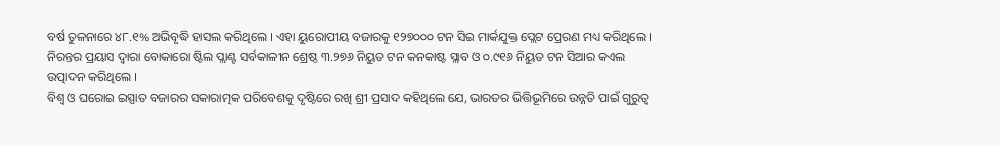ବର୍ଷ ତୁଳନାରେ ୪୮.୧% ଅଭିବୃଦ୍ଧି ହାସଲ କରିଥିଲେ । ଏହା ୟୁରୋପୀୟ ବଜାରକୁ ୧୨୭୦୦୦ ଟନ ସିଇ ମାର୍କଯୁକ୍ତ ପ୍ଲେଟ ପ୍ରେରଣ ମଧ୍ୟ କରିଥିଲେ । ନିରନ୍ତର ପ୍ରୟାସ ଦ୍ୱାରା ବୋକାରୋ ଷ୍ଟିଲ ପ୍ଲାଣ୍ଟ ସର୍ବକାଳୀନ ଶ୍ରେଷ୍ଠ ୩.୨୭୬ ନିୟୁତ ଟନ କନକାଷ୍ଟ ସ୍ଲାବ ଓ ୦.୯୧୬ ନିୟୁତ ଟନ ସିଆର କଏଲ ଉତ୍ପାଦନ କରିଥିଲେ ।
ବିଶ୍ୱ ଓ ଘରୋଇ ଇସ୍ପାତ ବଜାରର ସକାରାତ୍ମକ ପରିବେଶକୁ ଦୃଷ୍ଟିରେ ରଖି ଶ୍ରୀ ପ୍ରସାଦ କହିଥିଲେ ଯେ, ଭାରତର ଭିତ୍ତିଭୂମିରେ ଉନ୍ନତି ପାଇଁ ଗୁରୁତ୍ୱ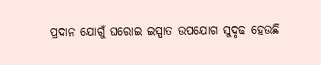ପ୍ରଦାନ ଯୋଗୁଁ ଘରୋଇ ଇସ୍ପାତ ଉପଯୋଗ ସୁଦୃଢ ହେଉଛି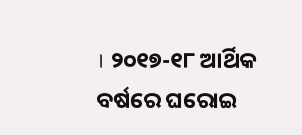। ୨୦୧୭-୧୮ ଆର୍ଥିକ ବର୍ଷରେ ଘରୋଇ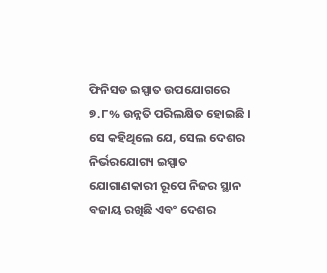ଫିନିସଡ ଇସ୍ପାତ ଉପଯୋଗରେ ୭.୮% ଉନ୍ନତି ପରିଲକ୍ଷିତ ହୋଇଛି । ସେ କହିଥିଲେ ଯେ, ସେଲ ଦେଶର ନିର୍ଭରଯୋଗ୍ୟ ଇସ୍ପାତ ଯୋଗାଣକାରୀ ରୂପେ ନିଜର ସ୍ଥାନ ବଜାୟ ରଖିଛି ଏବଂ ଦେଶର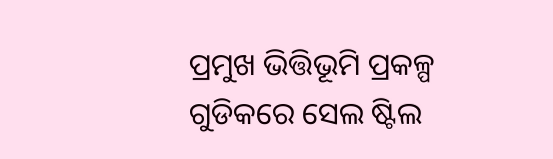ପ୍ରମୁଖ ଭିତ୍ତିଭୂମି ପ୍ରକଳ୍ପ ଗୁଡିକରେ ସେଲ ଷ୍ଟିଲ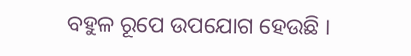ବହୁଳ ରୂପେ ଉପଯୋଗ ହେଉଛି ।